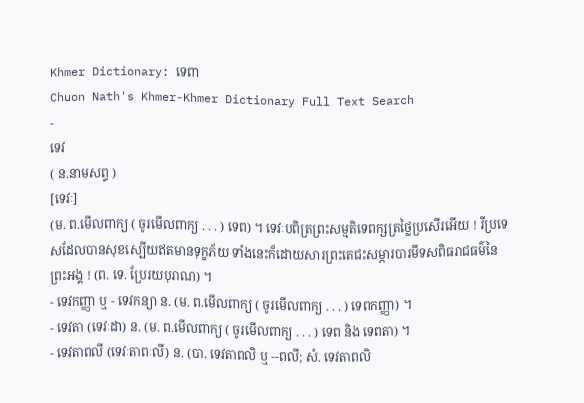Khmer Dictionary: ទេពា
Chuon Nath's Khmer-Khmer Dictionary Full Text Search
-
ទេវ
( ន.នាមសព្ទ )
[ទេវៈ]
(ម. ព.មើលពាក្យ ( ចូរមើលពាក្យ . . . ) ទេព) ។ ទេវៈបពិត្រព្រះសម្មតិទេពក្សត្រថ្លៃប្រសើរអើយ ! រីប្រទេសដែលបានសុខស្បើយឥតមានទុក្ខភ័យ ទាំងនេះក៏ដោយសារព្រះតេជះសម្ភារបារមីទសពិធរាជធម៌នៃព្រះអង្គ ! (ព. ទេ. ប្រែរយបុរាណ) ។
- ទេវកញ្ញា ឬ - ទេវកន្យា ន. (ម. ព.មើលពាក្យ ( ចូរមើលពាក្យ . . . ) ទេពកញ្ញា) ។
- ទេវតា (ទេវៈដា) ន. (ម. ព.មើលពាក្យ ( ចូរមើលពាក្យ . . . ) ទេព និង ទេពតា) ។
- ទេវតាពលី (ទេវៈតាពៈលី) ន. (បា. ទេវតាពលិ ឬ --ពលី; សំ. ទេវតាពលិ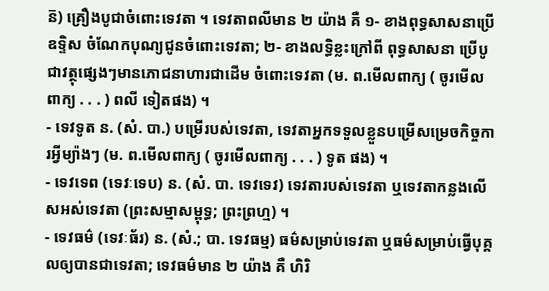ន៑) គ្រឿងបូជាចំពោះទេវតា ។ ទេវតាពលីមាន ២ យ៉ាង គឺ ១- ខាងពុទ្ធសាសនាប្រើឧទ្ទិស ចំណែកបុណ្យជូនចំពោះទេវតា; ២- ខាងលទ្ធិខ្លះក្រៅពី ពុទ្ធសាសនា ប្រើបូជាវត្ថុផ្សេងៗមានភោជនាហារជាដើម ចំពោះទេវតា (ម. ព.មើលពាក្យ ( ចូរមើលពាក្យ . . . ) ពលី ទៀតផង) ។
- ទេវទូត ន. (សំ. បា.) បម្រើរបស់ទេវតា, ទេវតាអ្នកទទួលខ្លួនបម្រើសម្រេចកិច្ចការអ្វីម្យ៉ាងៗ (ម. ព.មើលពាក្យ ( ចូរមើលពាក្យ . . . ) ទូត ផង) ។
- ទេវទេព (ទេវៈទេប) ន. (សំ. បា. ទេវទេវ) ទេវតារបស់ទេវតា ឬទេវតាកន្លងលើសអស់ទេវតា (ព្រះសម្មាសម្ពុទ្ធ; ព្រះព្រហ្ម) ។
- ទេវធម៌ (ទេវៈធ័រ) ន. (សំ.; បា. ទេវធម្ម) ធម៌សម្រាប់ទេវតា ឬធម៌សម្រាប់ធ្វើបុគ្គលឲ្យបានជាទេវតា; ទេវធម៌មាន ២ យ៉ាង គឺ ហិរិ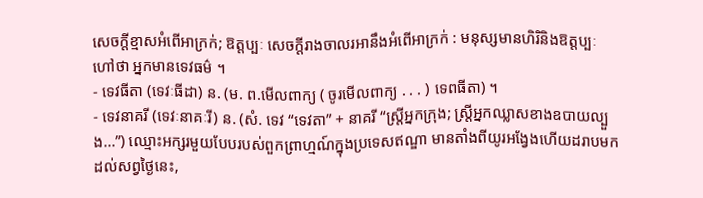សេចក្ដីខ្មាសអំពើអាក្រក់; ឱត្តប្បៈ សេចក្ដីរាងចាលរអានឹងអំពើអាក្រក់ : មនុស្សមានហិរិនិងឱត្តប្បៈ ហៅថា អ្នកមានទេវធម៌ ។
- ទេវធីតា (ទេវៈធីដា) ន. (ម. ព.មើលពាក្យ ( ចូរមើលពាក្យ . . . ) ទេពធីតា) ។
- ទេវនាគរី (ទេវៈនាគៈរី) ន. (សំ. ទេវ “ទេវតា” + នាគរី “ស្ត្រីអ្នកក្រុង; ស្រ្តីអ្នកឈ្លាសខាងឧបាយល្បួង...”) ឈ្មោះអក្សរមួយបែបរបស់ពួកព្រាហ្មណ៍ក្នុងប្រទេសឥណ្ឌា មានតាំងពីយូរអង្វែងហើយដរាបមកដល់សព្វថ្ងៃនេះ,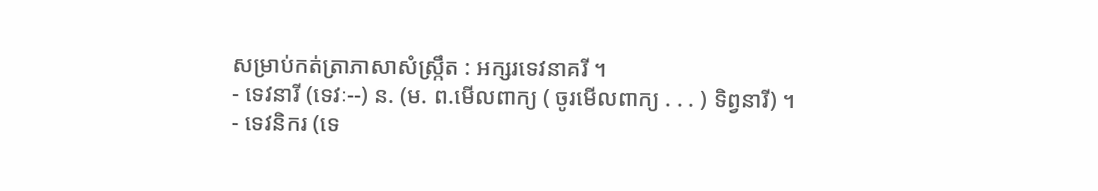សម្រាប់កត់ត្រាភាសាសំស្ក្រឹត : អក្សរទេវនាគរី ។
- ទេវនារី (ទេវៈ--) ន. (ម. ព.មើលពាក្យ ( ចូរមើលពាក្យ . . . ) ទិព្វនារី) ។
- ទេវនិករ (ទេ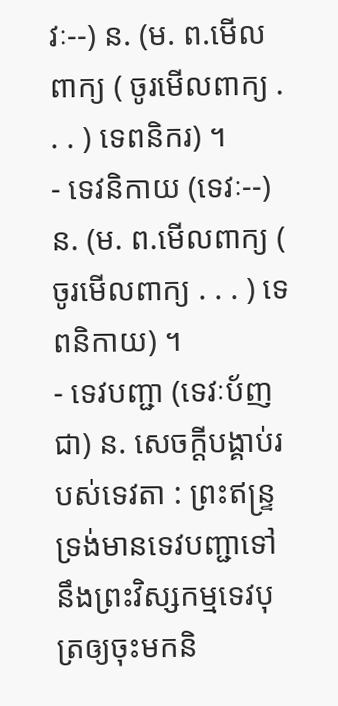វៈ--) ន. (ម. ព.មើលពាក្យ ( ចូរមើលពាក្យ . . . ) ទេពនិករ) ។
- ទេវនិកាយ (ទេវៈ--) ន. (ម. ព.មើលពាក្យ ( ចូរមើលពាក្យ . . . ) ទេពនិកាយ) ។
- ទេវបញ្ជា (ទេវៈប័ញជា) ន. សេចក្ដីបង្គាប់របស់ទេវតា : ព្រះឥន្ទ្រទ្រង់មានទេវបញ្ជាទៅនឹងព្រះវិស្សកម្មទេវបុត្រឲ្យចុះមកនិ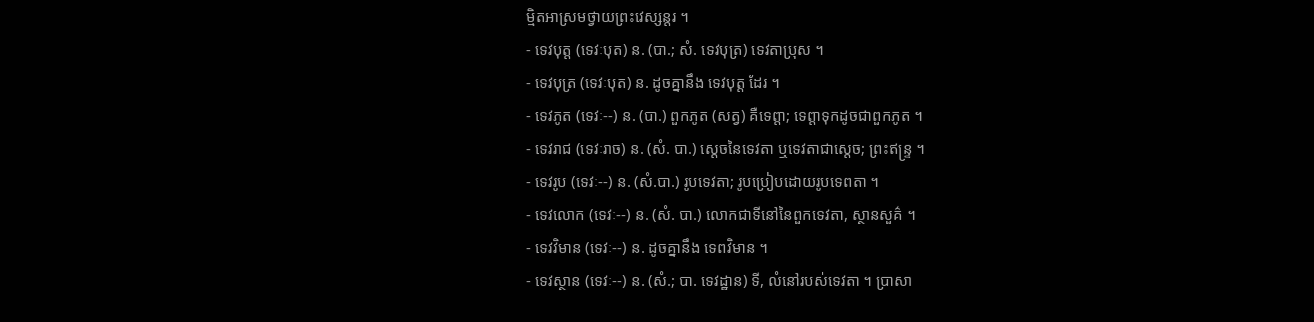ម្មិតអាស្រមថ្វាយព្រះវេស្សន្តរ ។
- ទេវបុត្ត (ទេវៈបុត) ន. (បា.; សំ. ទេវបុត្រ) ទេវតាប្រុស ។
- ទេវបុត្រ (ទេវៈបុត) ន. ដូចគ្នានឹង ទេវបុត្ត ដែរ ។
- ទេវភូត (ទេវៈ--) ន. (បា.) ពួកភូត (សត្វ) គឺទេព្តា; ទេព្តាទុកដូចជាពួកភូត ។
- ទេវរាជ (ទេវៈរាច) ន. (សំ. បា.) ស្ដេចនៃទេវតា ឬទេវតាជាស្ដេច; ព្រះឥន្រ្ទ ។
- ទេវរូប (ទេវៈ--) ន. (សំ.បា.) រូបទេវតា; រូបប្រៀបដោយរូបទេពតា ។
- ទេវលោក (ទេវៈ--) ន. (សំ. បា.) លោកជាទីនៅនៃពួកទេវតា, ស្ថានសួគ៌ ។
- ទេវវិមាន (ទេវៈ--) ន. ដូចគ្នានឹង ទេពវិមាន ។
- ទេវស្ថាន (ទេវៈ--) ន. (សំ.; បា. ទេវដ្ឋាន) ទី, លំនៅរបស់ទេវតា ។ ប្រាសា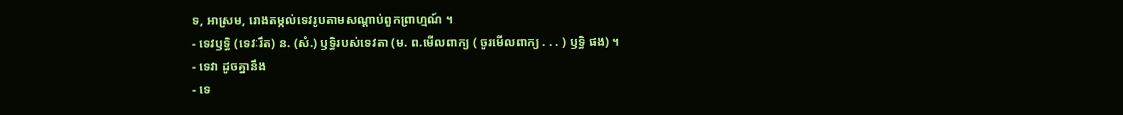ទ, អាស្រម, រោងតម្កល់ទេវរូបតាមសណ្ដាប់ពួកព្រាហ្មណ៍ ។
- ទេវឫទ្ធិ (ទេវៈរឹត) ន. (សំ.) ឫទ្ធិរបស់ទេវតា (ម. ព.មើលពាក្យ ( ចូរមើលពាក្យ . . . ) ឫទ្ធិ ផង) ។
- ទេវា ដូចគ្នានឹង
- ទេ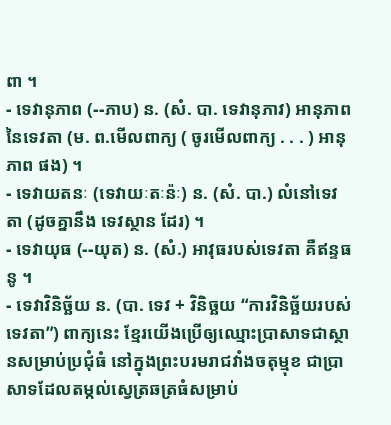ពា ។
- ទេវានុភាព (--ភាប) ន. (សំ. បា. ទេវានុភាវ) អានុភាពនៃទេវតា (ម. ព.មើលពាក្យ ( ចូរមើលពាក្យ . . . ) អានុភាព ផង) ។
- ទេវាយតនៈ (ទេវាយៈតៈន៉ៈ) ន. (សំ. បា.) លំនៅទេវតា (ដូចគ្នានឹង ទេវស្ថាន ដែរ) ។
- ទេវាយុធ (--យុត) ន. (សំ.) អាវុធរបស់ទេវតា គឺឥន្ទធនូ ។
- ទេវាវិនិច្ឆ័យ ន. (បា. ទេវ + វិនិច្ឆយ “ការវិនិច្ឆ័យរបស់ទេវតា”) ពាក្យនេះ ខ្មែរយើងប្រើឲ្យឈ្មោះប្រាសាទជាស្ថានសម្រាប់ប្រជុំធំ នៅក្នុងព្រះបរមរាជវាំងចតុម្មុខ ជាប្រាសាទដែលតម្កល់ស្វេត្រឆត្រធំសម្រាប់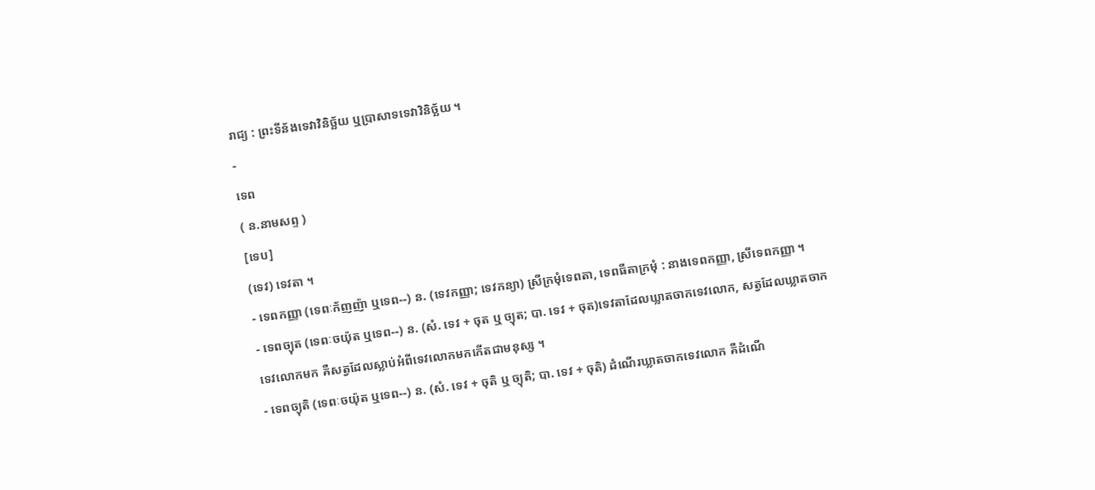រាជ្យ : ព្រះទីន័ងទេវាវិនិច្ឆ័យ ឬប្រាសាទទេវាវិនិច្ឆ័យ ។
-
ទេព
( ន.នាមសព្ទ )
[ទេប]
(ទេវ) ទេវតា ។
- ទេពកញ្ញា (ទេពៈក័ញញ៉ា ឬទេព--) ន. (ទេវកញ្ញា; ទេវកន្យា) ស្រីក្រមុំទេពតា, ទេពធីតាក្រមុំ : នាងទេពកញ្ញា, ស្រីទេពកញ្ញា ។
- ទេពច្យុត (ទេពៈចយ៉ុត ឬទេព--) ន. (សំ. ទេវ + ចុត ឬ ច្យុត; បា. ទេវ + ចុត)ទេវតាដែលឃ្លាតចាកទេវលោក, សត្វដែលឃ្លាតចាកទេវលោកមក គឺសត្វដែលស្លាប់អំពីទេវលោកមកកើតជាមនុស្ស ។
- ទេពច្យុតិ (ទេពៈចយ៉ុត ឬទេព--) ន. (សំ. ទេវ + ចុតិ ឬ ច្យុតិ; បា. ទេវ + ចុតិ) ដំណើរឃ្លាតចាកទេវលោក គឺដំណើ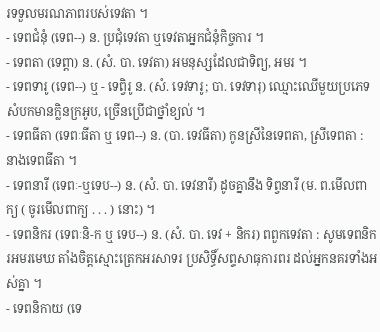រទទួលមរណភាពរបស់ទេវតា ។
- ទេពជំនុំ (ទេព--) ន. ប្រជុំទេវតា ឬទេវតាអ្នកជំនុំកិច្ចការ ។
- ទេពតា (ទេព្តា) ន. (សំ. បា. ទេវតា) អមនុស្សដែលជាទិព្យ, អមរ ។
- ទេពទារូ (ទេព--) ឬ - ទេព្វិរូ ន. (សំ. ទេវទារូ; បា. ទេវទារុ) ឈ្មោះឈើមួយប្រភេទ សំបកមានក្លិនក្រអូប, ច្រើនប្រើជាថ្នាំខ្យល់ ។
- ទេពធីតា (ទេពៈធីតា ឬ ទេព--) ន. (បា. ទេវធីតា) កូនស្រីនៃទេពតា, ស្រីទេពតា : នាងទេពធីតា ។
- ទេពនារី (ទេពៈ-ឬទេប--) ន. (សំ. បា. ទេវនារី) ដូចគ្នានឹង ទិព្វនារី (ម. ព.មើលពាក្យ ( ចូរមើលពាក្យ . . . ) នោះ) ។
- ទេពនិករ (ទេពៈនិ-ក ឬ ទេប--) ន. (សំ. បា. ទេវ + និករ) ពពួកទេវតា : សូមទេពនិករអមរមេឃ តាំងចិត្តស្មោះត្រេកអរសាទរ ប្រសិទ្ធិ៍សព្ទសាធុការពរ ដល់អ្នកនគរទាំងអស់គ្នា ។
- ទេពនិកាយ (ទេ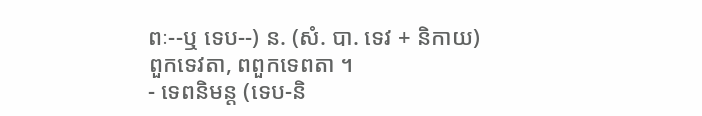ពៈ--ឬ ទេប--) ន. (សំ. បា. ទេវ + និកាយ) ពួកទេវតា, ពពួកទេពតា ។
- ទេពនិមន្ត (ទេប-និ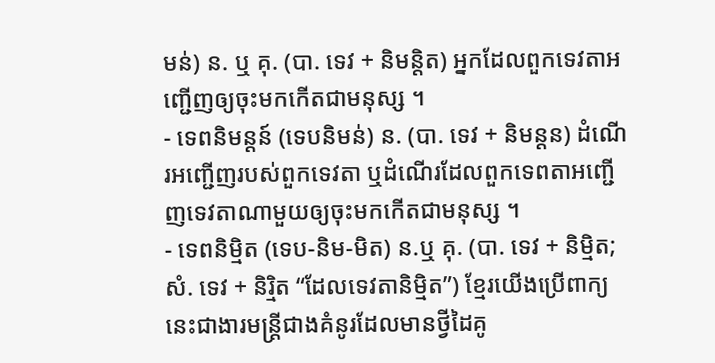មន់) ន. ឬ គុ. (បា. ទេវ + និមន្តិត) អ្នកដែលពួកទេវតាអញ្ជើញឲ្យចុះមកកើតជាមនុស្ស ។
- ទេពនិមន្តន៍ (ទេបនិមន់) ន. (បា. ទេវ + និមន្តន) ដំណើរអញ្ជើញរបស់ពួកទេវតា ឬដំណើរដែលពួកទេពតាអញ្ជើញទេវតាណាមួយឲ្យចុះមកកើតជាមនុស្ស ។
- ទេពនិម្មិត (ទេប-និម-មិត) ន.ឬ គុ. (បា. ទេវ + និម្មិត; សំ. ទេវ + និរិ្មត “ដែលទេវតានិម្មិត”) ខ្មែរយើងប្រើពាក្យនេះជាងារមន្រ្តីជាងគំនូរដែលមានថ្វីដៃគូ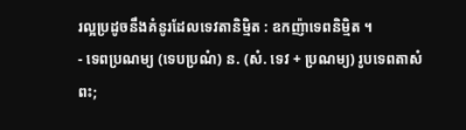រល្អប្រដូចនឹងគំនូរដែលទេវតានិម្មិត : ឧកញ៉ាទេពនិម្មិត ។
- ទេពប្រណម្យ (ទេបប្រណំ) ន. (សំ. ទេវ + ប្រណម្យ) រូបទេពតាសំពះ;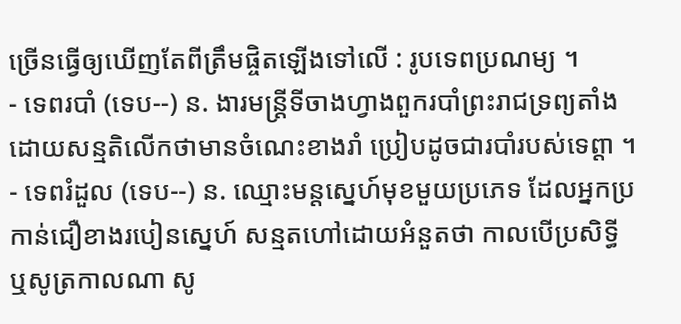ច្រើនធ្វើឲ្យឃើញតែពីត្រឹមផ្ចិតឡើងទៅលើ : រូបទេពប្រណម្យ ។
- ទេពរបាំ (ទេប--) ន. ងារមន្រ្តីទីចាងហ្វាងពួករបាំព្រះរាជទ្រព្យតាំងដោយសន្មតិលើកថាមានចំណេះខាងរាំ ប្រៀបដូចជារបាំរបស់ទេព្តា ។
- ទេពរំដួល (ទេប--) ន. ឈ្មោះមន្តស្នេហ៍មុខមួយប្រភេទ ដែលអ្នកប្រកាន់ជឿខាងរបៀនស្នេហ៍ សន្មតហៅដោយអំនួតថា កាលបើប្រសិទ្ធី ឬសូត្រកាលណា សូ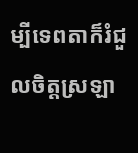ម្បីទេពតាក៏រំជួលចិត្តស្រឡា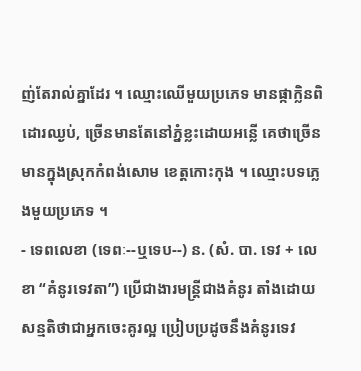ញ់តែរាល់គ្នាដែរ ។ ឈ្មោះឈើមួយប្រភេទ មានផ្កាក្លិនពិដោរឈ្ងប់, ច្រើនមានតែនៅភ្នំខ្លះដោយអន្លើ គេថាច្រើនមានក្នុងស្រុកកំពង់សោម ខេត្តកោះកុង ។ ឈ្មោះបទភ្លេងមួយប្រភេទ ។
- ទេពលេខា (ទេពៈ--ឬទេប--) ន. (សំ. បា. ទេវ + លេខា “គំនូរទេវតា”) ប្រើជាងារមន្ត្រីជាងគំនូរ តាំងដោយសន្មតិថាជាអ្នកចេះគូរល្អ ប្រៀបប្រដូចនឹងគំនូរទេវ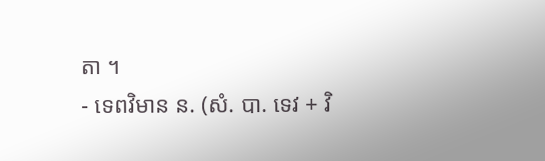តា ។
- ទេពវិមាន ន. (សំ. បា. ទេវ + វិ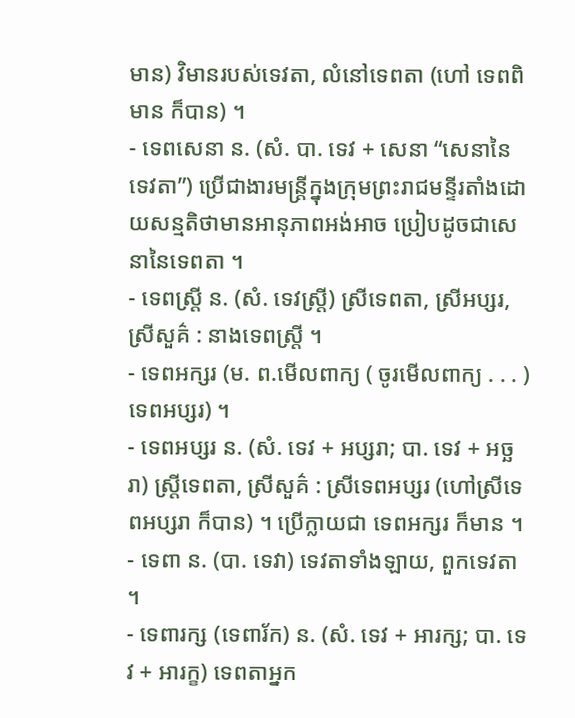មាន) វិមានរបស់ទេវតា, លំនៅទេពតា (ហៅ ទេពពិមាន ក៏បាន) ។
- ទេពសេនា ន. (សំ. បា. ទេវ + សេនា “សេនានៃទេវតា”) ប្រើជាងារមន្ត្រីក្នុងក្រុមព្រះរាជមន្ទីរតាំងដោយសន្មតិថាមានអានុភាពអង់អាច ប្រៀបដូចជាសេនានៃទេពតា ។
- ទេពស្រ្តី ន. (សំ. ទេវស្រ្តី) ស្រីទេពតា, ស្រីអប្សរ, ស្រីសួគ៌ : នាងទេពស្រី្ត ។
- ទេពអក្សរ (ម. ព.មើលពាក្យ ( ចូរមើលពាក្យ . . . ) ទេពអប្សរ) ។
- ទេពអប្សរ ន. (សំ. ទេវ + អប្សរា; បា. ទេវ + អច្ឆរា) ស្រ្តីទេពតា, ស្រីសួគ៌ : ស្រីទេពអប្សរ (ហៅស្រីទេពអប្សរា ក៏បាន) ។ ប្រើក្លាយជា ទេពអក្សរ ក៏មាន ។
- ទេពា ន. (បា. ទេវា) ទេវតាទាំងឡាយ, ពួកទេវតា ។
- ទេពារក្ស (ទេពារ័ក) ន. (សំ. ទេវ + អារក្ស; បា. ទេវ + អារក្ខ) ទេពតាអ្នក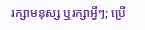រក្សាមនុស្ស ឬរក្សាអ្វីៗ; ប្រើ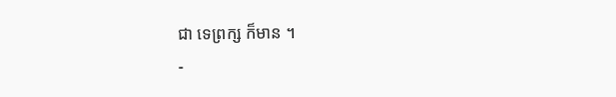ជា ទេព្រក្ស ក៏មាន ។
-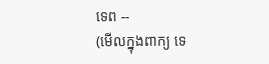ទេព --
(មើលក្នុងពាក្យ ទេ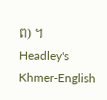ព) ។
Headley's Khmer-English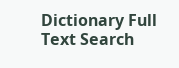Dictionary Full Text Search